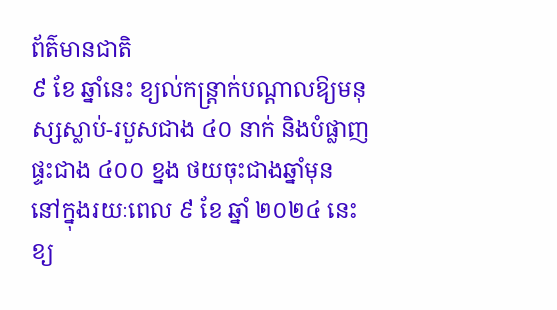ព័ត៌មានជាតិ
៩ ខែ ឆ្នាំនេះ ខ្យល់កន្ត្រាក់បណ្តាលឱ្យមនុស្សស្លាប់-របួសជាង ៤០ នាក់ និងបំផ្លាញផ្ទះជាង ៤០០ ខ្នង ថយចុះជាងឆ្នាំមុន
នៅក្នុងរយៈពេល ៩ ខែ ឆ្នាំ ២០២៤ នេះ ខ្យ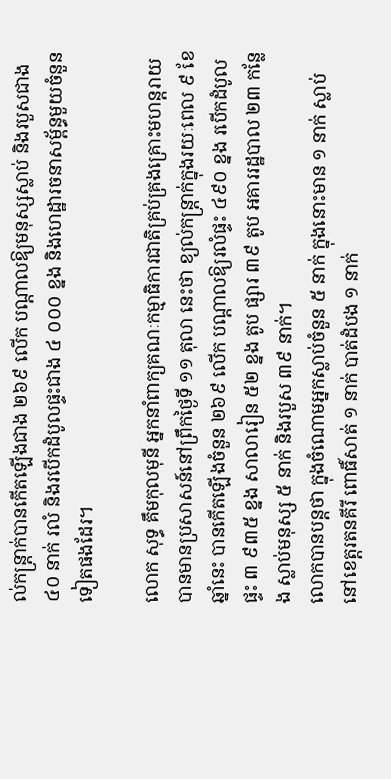ល់កន្ត្រាក់បានកើតឡើងជាង ២៦៩ លើក បណ្តាលឱ្យមនុស្សស្លាប់ និងរបួសជាង ៤០ នាក់ រលំ និងរបើកដំបូលផ្ទះជាង ៤ ០០០ ខ្នង និងហេដ្ឋារចនាសម្ព័ន្ធមួយចំនួនទៀតផងដែរ។

លោក សុទ្ធ គឹមកុលមុនី អ្នកនាំពាក្យគណៈកម្មាធិការជាតិគ្រប់គ្រងគ្រោះមហន្តរាយ បានមានប្រសាសន៍នៅព្រឹកថ្ងៃទី ១១ តុលា នេះថា ខ្យល់កន្ត្រាក់ក្នុងរយៈពេល ៩ ខែ ឆ្នាំនេះ បានកើតឡើងចំនួន ២៦៩ លើក បណ្តាលឱ្យរលំផ្ទះ ៤៩០ ខ្នង របើកដំបូលផ្ទះ ៣ ៩៣៥ ខ្នង សាលារៀន ៥២ ខ្នង តូប ផ្សារ ៣៩ តូប អគាររដ្ឋបាល ២៣ កន្លែង ស្លាប់មនុស្ស ៥ នាក់ និងរបួស ៣៩ នាក់។
លោកបានបន្តថា ក្នុងចំណោមអ្នកស្លាប់ចំនួន ៥ នាក់ ក្នុងនោះមាន ១ នាក់ ស្លាប់ នៅខេត្តរតនគីរី ពោធិ៍សាត់ ១ នាក់ បាត់ដំបង ១ នាក់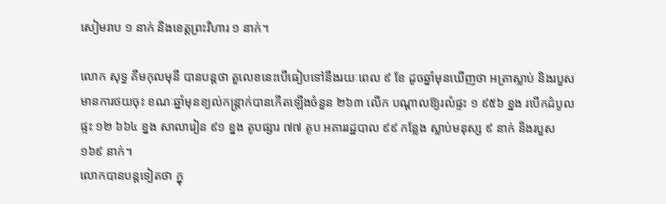សៀមរាប ១ នាក់ និងខេត្តព្រះវិហារ ១ នាក់។

លោក សុទ្ធ គឹមកុលមុនី បានបន្តថា តួលេខនេះបើធៀបទៅនឹងរយៈពេល ៩ ខែ ដូចឆ្នាំមុនឃើញថា អត្រាស្លាប់ និងរបួស មានការថយចុះ ខណៈឆ្នាំមុនខ្យល់កន្ត្រាក់បានកើតឡើងចំនួន ២៦៣ លើក បណ្តាលឱ្យរលំផ្ទះ ១ ៩៥៦ ខ្នង របើកដំបូលផ្ទះ ១២ ៦៦៤ ខ្នង សាលារៀន ៩១ ខ្នង តូបផ្សារ ៧៧ តូប អគាររដ្ឋបាល ៩៩ កន្លែង ស្លាប់មនុស្ស ៩ នាក់ និងរបួស ១៦៩ នាក់។
លោកបានបន្តទៀតថា ក្នុ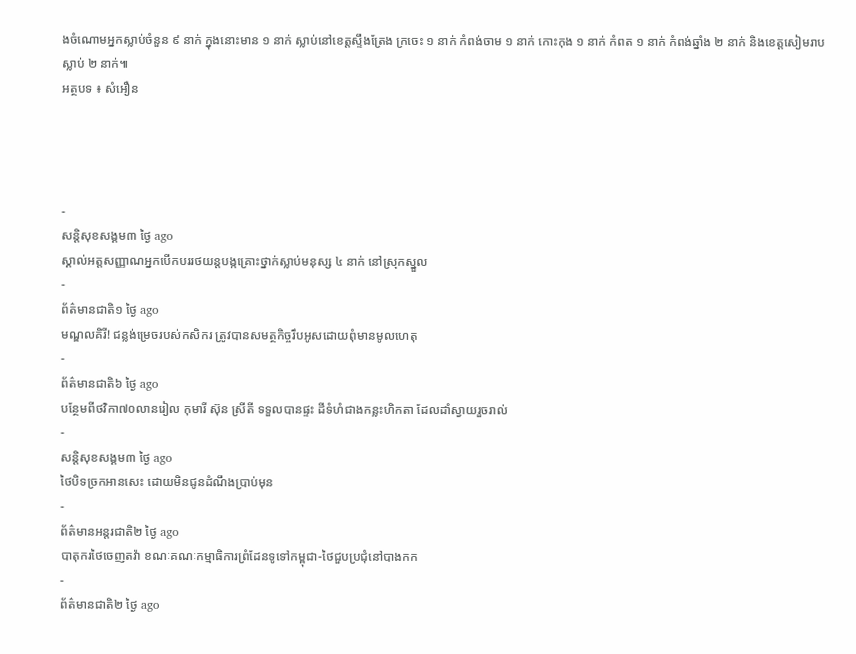ងចំណោមអ្នកស្លាប់ចំនួន ៩ នាក់ ក្នុងនោះមាន ១ នាក់ ស្លាប់នៅខេត្តស្ទឹងត្រែង ក្រចេះ ១ នាក់ កំពង់ចាម ១ នាក់ កោះកុង ១ នាក់ កំពត ១ នាក់ កំពង់ឆ្នាំង ២ នាក់ និងខេត្តសៀមរាបស្លាប់ ២ នាក់៕
អត្ថបទ ៖ សំអឿន




-
សន្តិសុខសង្គម៣ ថ្ងៃ ago
ស្គាល់អត្តសញ្ញាណអ្នកបើកបររថយន្តបង្កគ្រោះថ្នាក់ស្លាប់មនុស្ស ៤ នាក់ នៅស្រុកស្នួល
-
ព័ត៌មានជាតិ១ ថ្ងៃ ago
មណ្ឌលគិរី! ជន្លង់ម្រេចរបស់កសិករ ត្រូវបានសមត្ថកិច្ចរឹបអូសដោយពុំមានមូលហេតុ
-
ព័ត៌មានជាតិ៦ ថ្ងៃ ago
បន្ថែមពីថវិកា៧០លានរៀល កុមារី ស៊ុន ស្រីតី ទទួលបានផ្ទះ ដីទំហំជាងកន្លះហិកតា ដែលដាំស្វាយរួចរាល់
-
សន្តិសុខសង្គម៣ ថ្ងៃ ago
ថៃបិទច្រកអានសេះ ដោយមិនជូនដំណឹងប្រាប់មុន
-
ព័ត៌មានអន្ដរជាតិ២ ថ្ងៃ ago
បាតុករថៃចេញតវ៉ា ខណៈគណៈកម្មាធិការព្រំដែនទូទៅកម្ពុជា-ថៃជួបប្រជុំនៅបាងកក
-
ព័ត៌មានជាតិ២ ថ្ងៃ ago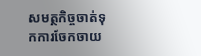សមត្ថកិច្ចចាត់ទុកការចែកចាយ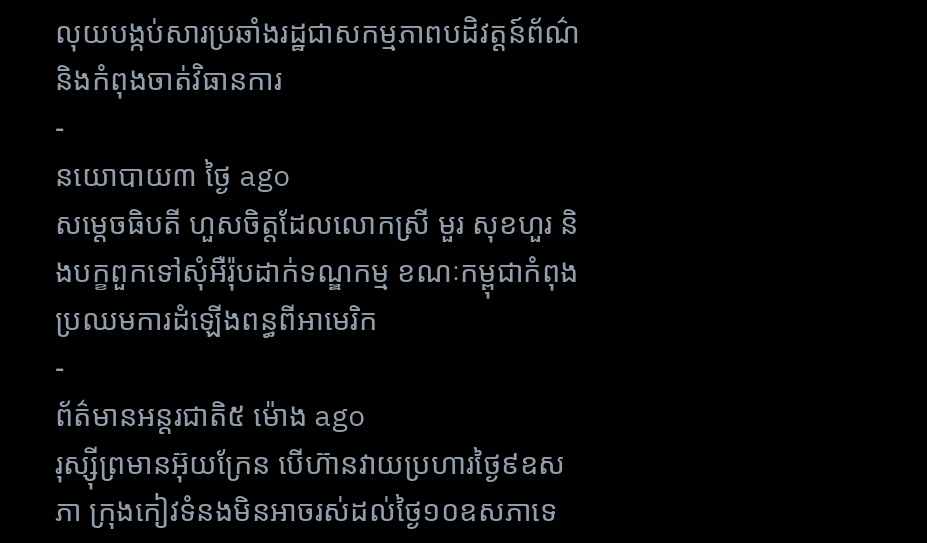លុយបង្កប់សារប្រឆាំងរដ្ឋជាសកម្មភាពបដិវត្តន៍ព័ណ៌ និងកំពុងចាត់វិធានការ
-
នយោបាយ៣ ថ្ងៃ ago
សម្តេចធិបតី ហួសចិត្តដែលលោកស្រី មួរ សុខហួរ និងបក្ខពួកទៅសុំអឺរ៉ុបដាក់ទណ្ឌកម្ម ខណៈកម្ពុជាកំពុងប្រឈមការដំឡើងពន្ធពីអាមេរិក
-
ព័ត៌មានអន្ដរជាតិ៥ ម៉ោង ago
រុស្ស៊ីព្រមានអ៊ុយក្រែន បើហ៊ានវាយប្រហារថ្ងៃ៩ឧសភា ក្រុងកៀវទំនងមិនអាចរស់ដល់ថ្ងៃ១០ឧសភាទេ